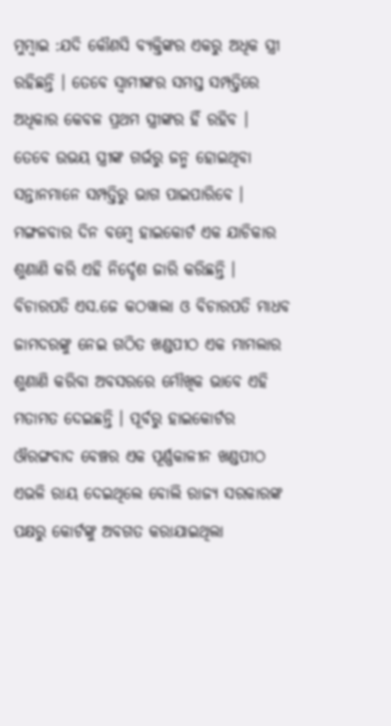ମୁମ୍ବାଇ :ଯଦି କୌଣସି ବ୍ୟକ୍ତିଙ୍କର ଏକରୁ ଅଧିକ ସ୍ତ୍ରୀ ରହିଛନ୍ତି । ତେବେ ସ୍ବାମୀଙ୍କର ସମସ୍ତ ସମ୍ପତ୍ତିରେ ଅଧିକାର କେବଳ ପ୍ରଥମ ସ୍ତ୍ରୀଙ୍କର ହିଁ ରହିବ । ତେବେ ଉଭୟ ସ୍ତ୍ରୀଙ୍କ ଗର୍ଭରୁ ଜନ୍ମ ହୋଇଥିବା ସନ୍ତାନମାନେ ସମ୍ପତ୍ତିରୁ ଭାଗ ପାଇପାରିବେ । ମଙ୍ଗଳବାର ଦିନ ବମ୍ବେ ହାଇକୋର୍ଟ ଏକ ଯାଚିକାର ଶୁଣାଣି କରି ଏହି ନିର୍ଦ୍ଦେଶ ଜାରି କରିଛନ୍ତି । ବିଚାରପତି ଏସ.ଜେ କଠୱାଲା ଓ ବିଚାରପତି ମାଧବ ଜାମଦରଙ୍କୁ ନେଇ ଗଠିତ ଖଣ୍ଡପୀଠ ଏକ ମାମଲାର ଶୁଣାଣି କରିବା ଅବସରରେ ମୌଖିକ ଭାବେ ଏହି ମତାମତ ଦେଇଛନ୍ତି । ପୂର୍ବରୁ ହାଇକୋର୍ଟର ଔରଙ୍ଗବାଦ ବେଞ୍ଚର ଏକ ପୂର୍ଣ୍ଣକାଳୀନ ଖଣ୍ଡପୀଠ ଏଭଳି ରାୟ ଦେଇଥିଲେ ବୋଲି ରାଜ୍ୟ ସରକାରଙ୍କ ପକ୍ଷରୁ କୋର୍ଟଙ୍କୁ ଅବଗତ କରାଯାଇଥିଲା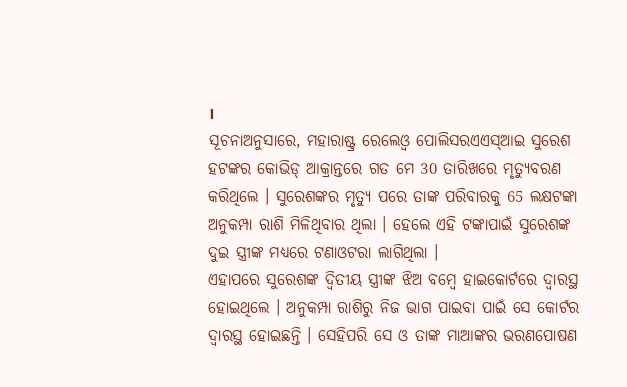।
ସୂଚନାଅନୁସାରେ, ମହାରାଷ୍ଟ୍ର ରେଲେଓ୍ବ ପୋଲିସରଏଏସ୍ଆଇ ସୁରେଶ ହଟଙ୍କର କୋଭିଡ୍ ଆକ୍ରାନ୍ତରେ ଗତ ମେ 30 ତାରିଖରେ ମୃତ୍ୟୁବରଣ କରିଥିଲେ । ସୁରେଶଙ୍କର ମୃତ୍ୟୁ ପରେ ତାଙ୍କ ପରିବାରକୁ 65 ଲକ୍ଷଟଙ୍କା ଅନୁକମ୍ପା ରାଶି ମିଳିଥିବାର ଥିଲା । ହେଲେ ଏହି ଟଙ୍କାପାଇଁ ସୁରେଶଙ୍କ ଦୁଇ ସ୍ତ୍ରୀଙ୍କ ମଧ୍ୟରେ ଟଣାଓଟରା ଲାଗିଥିଲା ।
ଏହାପରେ ସୁରେଶଙ୍କ ଦ୍ବିତୀୟ ସ୍ତ୍ରୀଙ୍କ ଝିଅ ବମ୍ବେ ହାଇକୋର୍ଟରେ ଦ୍ବାରସ୍ଥ ହୋଇଥିଲେ । ଅନୁକମ୍ପା ରାଶିରୁ ନିଜ ଭାଗ ପାଇବା ପାଇଁ ସେ କୋର୍ଟର ଦ୍ବାରସ୍ଥ ହୋଇଛନ୍ତି । ସେହିପରି ସେ ଓ ତାଙ୍କ ମାଆଙ୍କର ଭରଣପୋଷଣ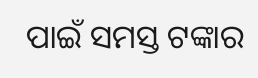ପାଇଁ ସମସ୍ତ ଟଙ୍କାର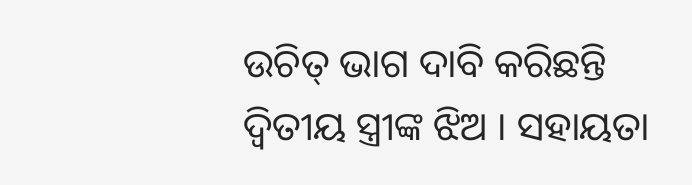ଉଚିତ୍ ଭାଗ ଦାବି କରିଛନ୍ତି ଦ୍ବିତୀୟ ସ୍ତ୍ରୀଙ୍କ ଝିଅ । ସହାୟତା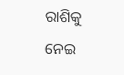ରାଶିକୁ ନେଇ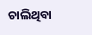ଚାଲିଥିବା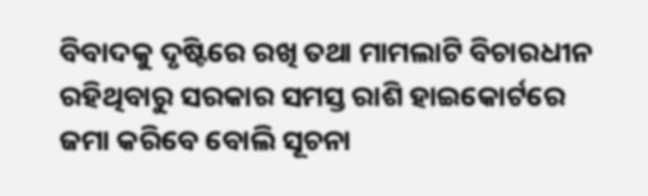ବିବାଦକୁ ଦୃଷ୍ଟିରେ ରଖି ତଥା ମାମଲାଟି ବିଚାରଧୀନ ରହିଥିବାରୁ ସରକାର ସମସ୍ତ ରାଶି ହାଇକୋର୍ଟରେ ଜମା କରିବେ ବୋଲି ସୂଚନା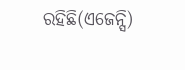ରହିଛି(ଏଜେନ୍ସି)